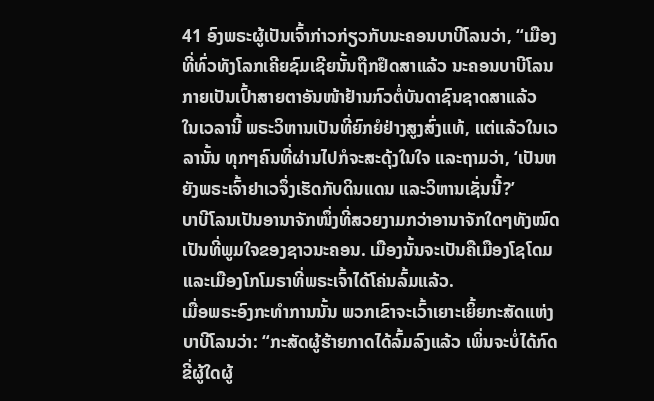41 ອົງພຣະຜູ້ເປັນເຈົ້າກ່າວກ່ຽວກັບນະຄອນບາບີໂລນວ່າ, “ເມືອງທີ່ທົ່ວທັງໂລກເຄີຍຊົມເຊີຍນັ້ນຖືກຢຶດສາແລ້ວ ນະຄອນບາບີໂລນກາຍເປັນເປົ້າສາຍຕາອັນໜ້າຢ້ານກົວຕໍ່ບັນດາຊົນຊາດສາແລ້ວ
ໃນເວລານີ້ ພຣະວິຫານເປັນທີ່ຍົກຍໍຢ່າງສູງສົ່ງແທ້, ແຕ່ແລ້ວໃນເວລານັ້ນ ທຸກໆຄົນທີ່ຜ່ານໄປກໍຈະສະດຸ້ງໃນໃຈ ແລະຖາມວ່າ, ‘ເປັນຫຍັງພຣະເຈົ້າຢາເວຈຶ່ງເຮັດກັບດິນແດນ ແລະວິຫານເຊັ່ນນີ້?’
ບາບີໂລນເປັນອານາຈັກໜຶ່ງທີ່ສວຍງາມກວ່າອານາຈັກໃດໆທັງໝົດ ເປັນທີ່ພູມໃຈຂອງຊາວນະຄອນ. ເມືອງນັ້ນຈະເປັນຄືເມືອງໂຊໂດມ ແລະເມືອງໂກໂມຣາທີ່ພຣະເຈົ້າໄດ້ໂຄ່ນລົ້ມແລ້ວ.
ເມື່ອພຣະອົງກະທຳການນັ້ນ ພວກເຂົາຈະເວົ້າເຍາະເຍິ້ຍກະສັດແຫ່ງບາບີໂລນວ່າ: “ກະສັດຜູ້ຮ້າຍກາດໄດ້ລົ້ມລົງແລ້ວ ເພິ່ນຈະບໍ່ໄດ້ກົດຂີ່ຜູ້ໃດຜູ້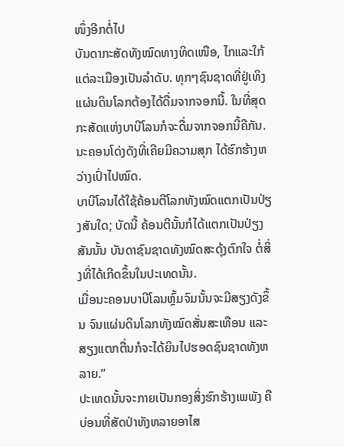ໜຶ່ງອີກຕໍ່ໄປ
ບັນດາກະສັດທັງໝົດທາງທິດເໜືອ, ໄກແລະໃກ້ແຕ່ລະເມືອງເປັນລຳດັບ. ທຸກໆຊົນຊາດທີ່ຢູ່ເທິງແຜ່ນດິນໂລກຕ້ອງໄດ້ດື່ມຈາກຈອກນີ້. ໃນທີ່ສຸດກະສັດແຫ່ງບາບີໂລນກໍຈະດື່ມຈາກຈອກນີ້ຄືກັນ.
ນະຄອນໂດ່ງດັງທີ່ເຄີຍມີຄວາມສຸກ ໄດ້ຮົກຮ້າງຫວ່າງເປົ່າໄປໝົດ.
ບາບີໂລນໄດ້ໃຊ້ຄ້ອນຕີໂລກທັງໝົດແຕກເປັນປ່ຽງສັນໃດ; ບັດນີ້ ຄ້ອນຕີນັ້ນກໍໄດ້ແຕກເປັນປ່ຽງສັນນັ້ນ ບັນດາຊົນຊາດທັງໝົດສະດຸ້ງຕົກໃຈ ຕໍ່ສິ່ງທີ່ໄດ້ເກີດຂຶ້ນໃນປະເທດນັ້ນ.
ເມື່ອນະຄອນບາບີໂລນຫຼົ້ມຈົມນັ້ນຈະມີສຽງດັງຂຶ້ນ ຈົນແຜ່ນດິນໂລກທັງໝົດສັ່ນສະເທືອນ ແລະສຽງແຕກຕື່ນກໍຈະໄດ້ຍິນໄປຮອດຊົນຊາດທັງຫລາຍ.”
ປະເທດນັ້ນຈະກາຍເປັນກອງສິ່ງຮົກຮ້າງເພພັງ ຄືບ່ອນທີ່ສັດປ່າທັງຫລາຍອາໄສ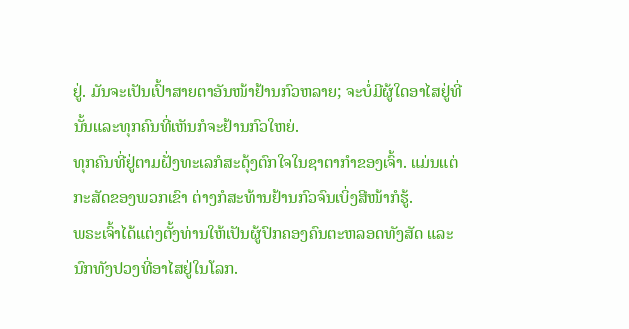ຢູ່. ມັນຈະເປັນເປົ້າສາຍຕາອັນໜ້າຢ້ານກົວຫລາຍ; ຈະບໍ່ມີຜູ້ໃດອາໄສຢູ່ທີ່ນັ້ນແລະທຸກຄົນທີ່ເຫັນກໍຈະຢ້ານກົວໃຫຍ່.
ທຸກຄົນທີ່ຢູ່ຕາມຝັ່ງທະເລກໍສະດຸ້ງຕົກໃຈໃນຊາຕາກຳຂອງເຈົ້າ. ແມ່ນແຕ່ກະສັດຂອງພວກເຂົາ ຕ່າງກໍສະທ້ານຢ້ານກົວຈົນເບິ່ງສີໜ້າກໍຮູ້.
ພຣະເຈົ້າໄດ້ແຕ່ງຕັ້ງທ່ານໃຫ້ເປັນຜູ້ປົກຄອງຄົນຕະຫລອດທັງສັດ ແລະນົກທັງປວງທີ່ອາໄສຢູ່ໃນໂລກ.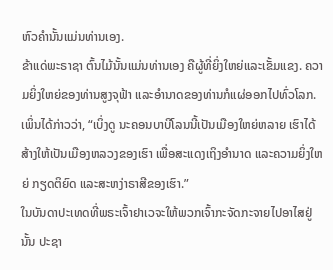ຫົວຄຳນັ້ນແມ່ນທ່ານເອງ.
ຂ້າແດ່ພະຣາຊາ ຕົ້ນໄມ້ນັ້ນແມ່ນທ່ານເອງ ຄືຜູ້ທີ່ຍິ່ງໃຫຍ່ແລະເຂັ້ມແຂງ. ຄວາມຍິ່ງໃຫຍ່ຂອງທ່ານສູງຈຸຟ້າ ແລະອຳນາດຂອງທ່ານກໍແຜ່ອອກໄປທົ່ວໂລກ.
ເພິ່ນໄດ້ກ່າວວ່າ, “ເບິ່ງດູ ນະຄອນບາບີໂລນນີ້ເປັນເມືອງໃຫຍ່ຫລາຍ ເຮົາໄດ້ສ້າງໃຫ້ເປັນເມືອງຫລວງຂອງເຮົາ ເພື່ອສະແດງເຖິງອຳນາດ ແລະຄວາມຍິ່ງໃຫຍ່ ກຽດຕິຍົດ ແລະສະຫງ່າຣາສີຂອງເຮົາ.”
ໃນບັນດາປະເທດທີ່ພຣະເຈົ້າຢາເວຈະໃຫ້ພວກເຈົ້າກະຈັດກະຈາຍໄປອາໄສຢູ່ນັ້ນ ປະຊາ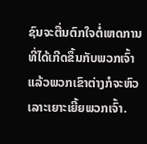ຊົນຈະຕື່ນຕົກໃຈຕໍ່ເຫດການທີ່ໄດ້ເກີດຂຶ້ນກັບພວກເຈົ້າ ແລ້ວພວກເຂົາຕ່າງກໍຈະຫົວເລາະເຍາະເຍີ້ຍພວກເຈົ້າ.